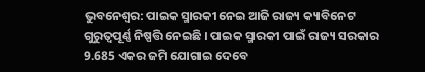ଭୁବନେଶ୍ବର: ପାଇକ ସ୍ମାରକୀ ନେଇ ଆଜି ରାଜ୍ୟ କ୍ୟାବିନେଟ ଗୁରୁତ୍ବପୂର୍ଣ୍ଣ ନିଷ୍ପତ୍ତି ନେଇଛି । ପାଇକ ସ୍ମାରକୀ ପାଇଁ ରାଜ୍ୟ ସରକାର 9.685 ଏକର ଜମି ଯୋଗାଇ ଦେବେ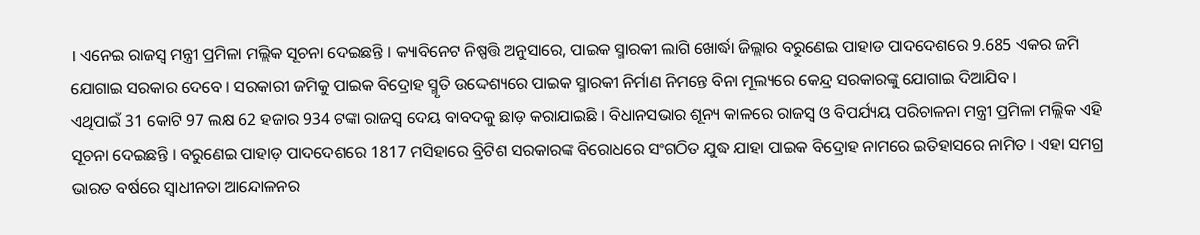। ଏନେଇ ରାଜସ୍ବ ମନ୍ତ୍ରୀ ପ୍ରମିଳା ମଲ୍ଲିକ ସୂଚନା ଦେଇଛନ୍ତି । କ୍ୟାବିନେଟ ନିଷ୍ପତ୍ତି ଅନୁସାରେ, ପାଇକ ସ୍ମାରକୀ ଲାଗି ଖୋର୍ଦ୍ଧା ଜିଲ୍ଲାର ବରୁଣେଇ ପାହାଡ ପାଦଦେଶରେ 9.685 ଏକର ଜମି ଯୋଗାଇ ସରକାର ଦେବେ । ସରକାରୀ ଜମିକୁ ପାଇକ ବିଦ୍ରୋହ ସ୍ମୃତି ଉଦ୍ଦେଶ୍ୟରେ ପାଇକ ସ୍ମାରକୀ ନିର୍ମାଣ ନିମନ୍ତେ ବିନା ମୂଲ୍ୟରେ କେନ୍ଦ୍ର ସରକାରଙ୍କୁ ଯୋଗାଇ ଦିଆଯିବ ।
ଏଥିପାଇଁ 31 କୋଟି 97 ଲକ୍ଷ 62 ହଜାର 934 ଟଙ୍କା ରାଜସ୍ବ ଦେୟ ବାବଦକୁ ଛାଡ଼ କରାଯାଇଛି । ବିଧାନସଭାର ଶୂନ୍ୟ କାଳରେ ରାଜସ୍ବ ଓ ବିପର୍ଯ୍ୟୟ ପରିଚାଳନା ମନ୍ତ୍ରୀ ପ୍ରମିଳା ମଲ୍ଲିକ ଏହି ସୂଚନା ଦେଇଛନ୍ତି । ବରୁଣେଇ ପାହାଡ଼ ପାଦଦେଶରେ 1817 ମସିହାରେ ବ୍ରିଟିଶ ସରକାରଙ୍କ ବିରୋଧରେ ସଂଗଠିତ ଯୁଦ୍ଧ ଯାହା ପାଇକ ବିଦ୍ରୋହ ନାମରେ ଇତିହାସରେ ନାମିତ । ଏହା ସମଗ୍ର ଭାରତ ବର୍ଷରେ ସ୍ଵାଧୀନତା ଆନ୍ଦୋଳନର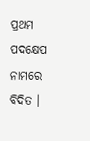ପ୍ରଥମ ପଦକ୍ଷେପ ନାମରେ ବିଦିତ ।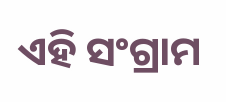ଏହି ସଂଗ୍ରାମ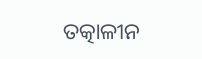ତତ୍କାଳୀନ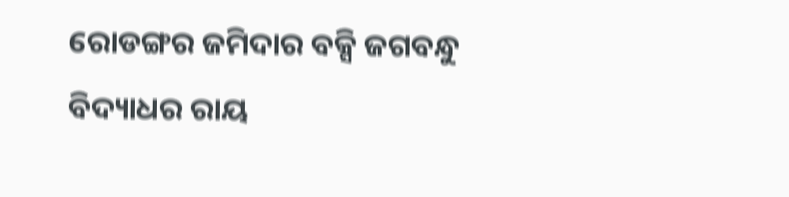ରୋଡଙ୍ଗର ଜମିଦାର ବକ୍ସି ଜଗବନ୍ଧୁ ବିଦ୍ୟାଧର ରାୟ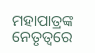ମହାପାତ୍ରଙ୍କ ନେତୃତ୍ବରେ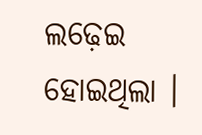ଲଢ଼େଇ ହୋଇଥିଲା ।